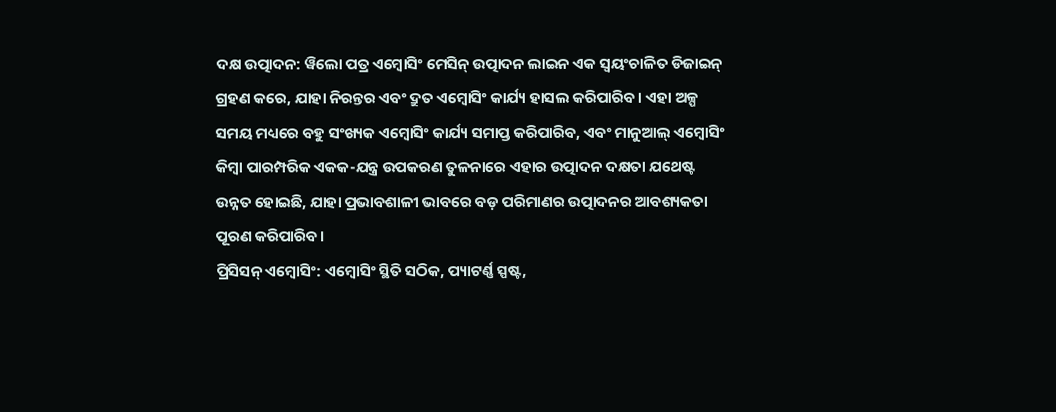ଦକ୍ଷ ଉତ୍ପାଦନ: ୱିଲୋ ପତ୍ର ଏମ୍ବୋସିଂ ମେସିନ୍ ଉତ୍ପାଦନ ଲାଇନ ଏକ ସ୍ୱୟଂଚାଳିତ ଡିଜାଇନ୍ ଗ୍ରହଣ କରେ, ଯାହା ନିରନ୍ତର ଏବଂ ଦ୍ରୁତ ଏମ୍ବୋସିଂ କାର୍ଯ୍ୟ ହାସଲ କରିପାରିବ। ଏହା ଅଳ୍ପ ସମୟ ମଧ୍ୟରେ ବହୁ ସଂଖ୍ୟକ ଏମ୍ବୋସିଂ କାର୍ଯ୍ୟ ସମାପ୍ତ କରିପାରିବ, ଏବଂ ମାନୁଆଲ୍ ଏମ୍ବୋସିଂ କିମ୍ବା ପାରମ୍ପରିକ ଏକକ-ଯନ୍ତ୍ର ଉପକରଣ ତୁଳନାରେ ଏହାର ଉତ୍ପାଦନ ଦକ୍ଷତା ଯଥେଷ୍ଟ ଉନ୍ନତ ହୋଇଛି, ଯାହା ପ୍ରଭାବଶାଳୀ ଭାବରେ ବଡ଼ ପରିମାଣର ଉତ୍ପାଦନର ଆବଶ୍ୟକତା ପୂରଣ କରିପାରିବ।
ପ୍ରିସିସନ୍ ଏମ୍ବୋସିଂ: ଏମ୍ବୋସିଂ ସ୍ଥିତି ସଠିକ, ପ୍ୟାଟର୍ଣ୍ଣ ସ୍ପଷ୍ଟ,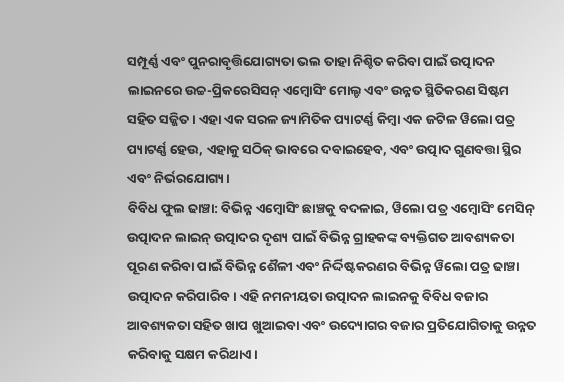ସମ୍ପୂର୍ଣ୍ଣ ଏବଂ ପୁନରାବୃତ୍ତିଯୋଗ୍ୟତା ଭଲ ତାହା ନିଶ୍ଚିତ କରିବା ପାଇଁ ଉତ୍ପାଦନ ଲାଇନରେ ଉଚ୍ଚ-ପ୍ରିକରେସିସନ୍ ଏମ୍ବୋସିଂ ମୋଲ୍ଡ ଏବଂ ଉନ୍ନତ ସ୍ଥିତିକରଣ ସିଷ୍ଟମ ସହିତ ସଜ୍ଜିତ। ଏହା ଏକ ସରଳ ଜ୍ୟାମିତିକ ପ୍ୟାଟର୍ଣ୍ଣ କିମ୍ବା ଏକ ଜଟିଳ ୱିଲୋ ପତ୍ର ପ୍ୟାଟର୍ଣ୍ଣ ହେଉ, ଏହାକୁ ସଠିକ୍ ଭାବରେ ଦବାଇହେବ, ଏବଂ ଉତ୍ପାଦ ଗୁଣବତ୍ତା ସ୍ଥିର ଏବଂ ନିର୍ଭରଯୋଗ୍ୟ।
ବିବିଧ ଫୁଲ ଢାଞ୍ଚା: ବିଭିନ୍ନ ଏମ୍ବୋସିଂ ଛାଞ୍ଚକୁ ବଦଳାଇ, ୱିଲୋ ପତ୍ର ଏମ୍ବୋସିଂ ମେସିନ୍ ଉତ୍ପାଦନ ଲାଇନ୍ ଉତ୍ପାଦର ଦୃଶ୍ୟ ପାଇଁ ବିଭିନ୍ନ ଗ୍ରାହକଙ୍କ ବ୍ୟକ୍ତିଗତ ଆବଶ୍ୟକତା ପୂରଣ କରିବା ପାଇଁ ବିଭିନ୍ନ ଶୈଳୀ ଏବଂ ନିର୍ଦ୍ଦିଷ୍ଟକରଣର ବିଭିନ୍ନ ୱିଲୋ ପତ୍ର ଢାଞ୍ଚା ଉତ୍ପାଦନ କରିପାରିବ। ଏହି ନମନୀୟତା ଉତ୍ପାଦନ ଲାଇନକୁ ବିବିଧ ବଜାର ଆବଶ୍ୟକତା ସହିତ ଖାପ ଖୁଆଇବା ଏବଂ ଉଦ୍ୟୋଗର ବଜାର ପ୍ରତିଯୋଗିତାକୁ ଉନ୍ନତ କରିବାକୁ ସକ୍ଷମ କରିଥାଏ।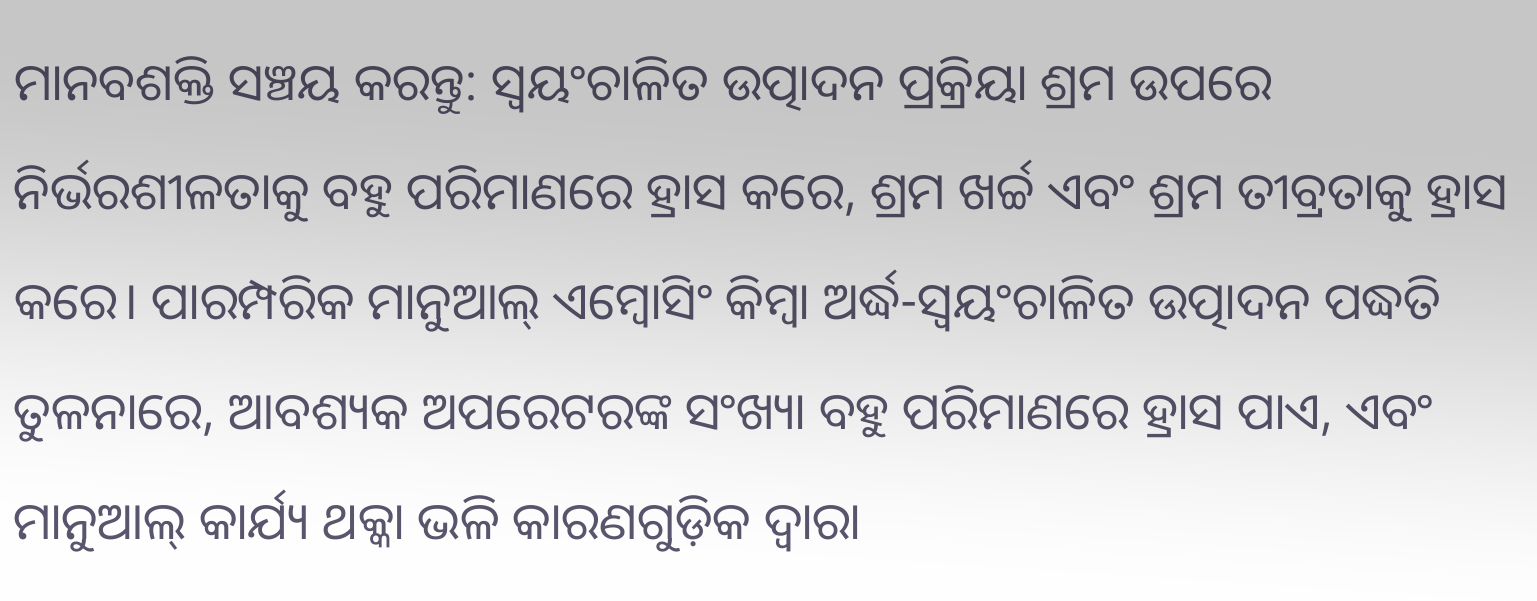ମାନବଶକ୍ତି ସଞ୍ଚୟ କରନ୍ତୁ: ସ୍ୱୟଂଚାଳିତ ଉତ୍ପାଦନ ପ୍ରକ୍ରିୟା ଶ୍ରମ ଉପରେ ନିର୍ଭରଶୀଳତାକୁ ବହୁ ପରିମାଣରେ ହ୍ରାସ କରେ, ଶ୍ରମ ଖର୍ଚ୍ଚ ଏବଂ ଶ୍ରମ ତୀବ୍ରତାକୁ ହ୍ରାସ କରେ। ପାରମ୍ପରିକ ମାନୁଆଲ୍ ଏମ୍ବୋସିଂ କିମ୍ବା ଅର୍ଦ୍ଧ-ସ୍ୱୟଂଚାଳିତ ଉତ୍ପାଦନ ପଦ୍ଧତି ତୁଳନାରେ, ଆବଶ୍ୟକ ଅପରେଟରଙ୍କ ସଂଖ୍ୟା ବହୁ ପରିମାଣରେ ହ୍ରାସ ପାଏ, ଏବଂ ମାନୁଆଲ୍ କାର୍ଯ୍ୟ ଥକ୍କା ଭଳି କାରଣଗୁଡ଼ିକ ଦ୍ୱାରା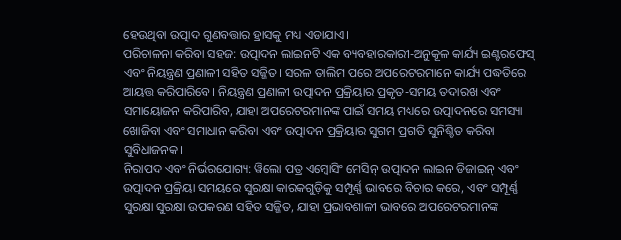ହେଉଥିବା ଉତ୍ପାଦ ଗୁଣବତ୍ତାର ହ୍ରାସକୁ ମଧ୍ୟ ଏଡାଯାଏ।
ପରିଚାଳନା କରିବା ସହଜ: ଉତ୍ପାଦନ ଲାଇନଟି ଏକ ବ୍ୟବହାରକାରୀ-ଅନୁକୂଳ କାର୍ଯ୍ୟ ଇଣ୍ଟରଫେସ୍ ଏବଂ ନିୟନ୍ତ୍ରଣ ପ୍ରଣାଳୀ ସହିତ ସଜ୍ଜିତ। ସରଳ ତାଲିମ ପରେ ଅପରେଟରମାନେ କାର୍ଯ୍ୟ ପଦ୍ଧତିରେ ଆୟତ୍ତ କରିପାରିବେ। ନିୟନ୍ତ୍ରଣ ପ୍ରଣାଳୀ ଉତ୍ପାଦନ ପ୍ରକ୍ରିୟାର ପ୍ରକୃତ-ସମୟ ତଦାରଖ ଏବଂ ସମାୟୋଜନ କରିପାରିବ, ଯାହା ଅପରେଟରମାନଙ୍କ ପାଇଁ ସମୟ ମଧ୍ୟରେ ଉତ୍ପାଦନରେ ସମସ୍ୟା ଖୋଜିବା ଏବଂ ସମାଧାନ କରିବା ଏବଂ ଉତ୍ପାଦନ ପ୍ରକ୍ରିୟାର ସୁଗମ ପ୍ରଗତି ସୁନିଶ୍ଚିତ କରିବା ସୁବିଧାଜନକ।
ନିରାପଦ ଏବଂ ନିର୍ଭରଯୋଗ୍ୟ: ୱିଲୋ ପତ୍ର ଏମ୍ବୋସିଂ ମେସିନ୍ ଉତ୍ପାଦନ ଲାଇନ ଡିଜାଇନ୍ ଏବଂ ଉତ୍ପାଦନ ପ୍ରକ୍ରିୟା ସମୟରେ ସୁରକ୍ଷା କାରକଗୁଡ଼ିକୁ ସମ୍ପୂର୍ଣ୍ଣ ଭାବରେ ବିଚାର କରେ, ଏବଂ ସମ୍ପୂର୍ଣ୍ଣ ସୁରକ୍ଷା ସୁରକ୍ଷା ଉପକରଣ ସହିତ ସଜ୍ଜିତ, ଯାହା ପ୍ରଭାବଶାଳୀ ଭାବରେ ଅପରେଟରମାନଙ୍କ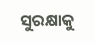ସୁରକ୍ଷାକୁ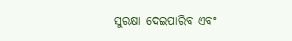ସୁରକ୍ଷା ଦେଇପାରିବ ଏବଂ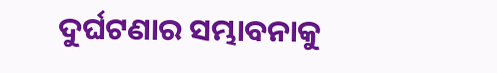ଦୁର୍ଘଟଣାର ସମ୍ଭାବନାକୁ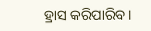ହ୍ରାସ କରିପାରିବ।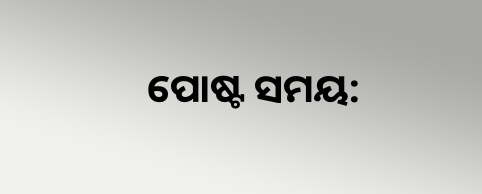ପୋଷ୍ଟ ସମୟ: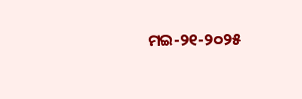ମଇ-୨୧-୨୦୨୫